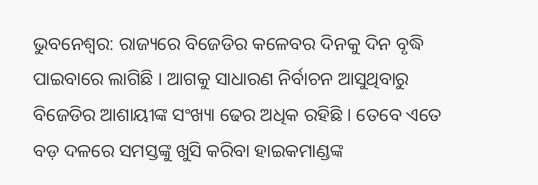ଭୁବନେଶ୍ବର: ରାଜ୍ୟରେ ବିଜେଡିର କଳେବର ଦିନକୁ ଦିନ ବୃଦ୍ଧି ପାଇବାରେ ଲାଗିଛି । ଆଗକୁ ସାଧାରଣ ନିର୍ବାଚନ ଆସୁଥିବାରୁ ବିଜେଡିର ଆଶାୟୀଙ୍କ ସଂଖ୍ୟା ଢେର ଅଧିକ ରହିଛି । ତେବେ ଏତେ ବଡ଼ ଦଳରେ ସମସ୍ତଙ୍କୁ ଖୁସି କରିବା ହାଇକମାଣ୍ଡଙ୍କ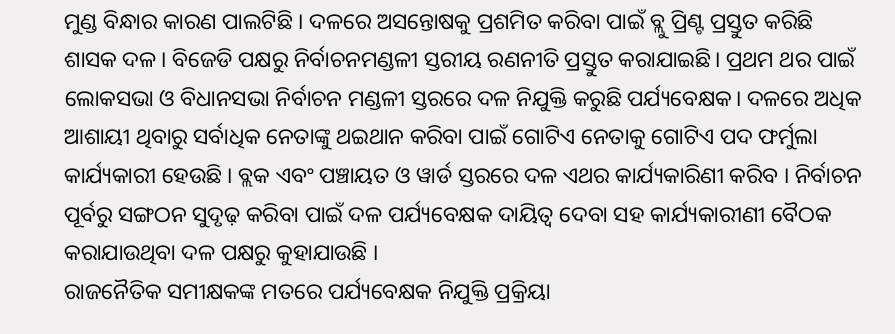ମୁଣ୍ଡ ବିନ୍ଧାର କାରଣ ପାଲଟିଛି । ଦଳରେ ଅସନ୍ତୋଷକୁ ପ୍ରଶମିତ କରିବା ପାଇଁ ବ୍ଲୁ ପ୍ରିଣ୍ଟ ପ୍ରସ୍ତୁତ କରିଛି ଶାସକ ଦଳ। ବିଜେଡି ପକ୍ଷରୁ ନିର୍ବାଚନମଣ୍ଡଳୀ ସ୍ତରୀୟ ରଣନୀତି ପ୍ରସ୍ତୁତ କରାଯାଇଛି। ପ୍ରଥମ ଥର ପାଇଁ ଲୋକସଭା ଓ ବିଧାନସଭା ନିର୍ବାଚନ ମଣ୍ଡଳୀ ସ୍ତରରେ ଦଳ ନିଯୁକ୍ତି କରୁଛି ପର୍ଯ୍ୟବେକ୍ଷକ। ଦଳରେ ଅଧିକ ଆଶାୟୀ ଥିବାରୁ ସର୍ବାଧିକ ନେତାଙ୍କୁ ଥଇଥାନ କରିବା ପାଇଁ ଗୋଟିଏ ନେତାକୁ ଗୋଟିଏ ପଦ ଫର୍ମୁଲା କାର୍ଯ୍ୟକାରୀ ହେଉଛି । ବ୍ଲକ ଏବଂ ପଞ୍ଚାୟତ ଓ ୱାର୍ଡ ସ୍ତରରେ ଦଳ ଏଥର କାର୍ଯ୍ୟକାରିଣୀ କରିବ । ନିର୍ବାଚନ ପୂର୍ବରୁ ସଙ୍ଗଠନ ସୁଦୃଢ଼ କରିବା ପାଇଁ ଦଳ ପର୍ଯ୍ୟବେକ୍ଷକ ଦାୟିତ୍ୱ ଦେବା ସହ କାର୍ଯ୍ୟକାରୀଣୀ ବୈଠକ କରାଯାଉଥିବା ଦଳ ପକ୍ଷରୁ କୁହାଯାଉଛି ।
ରାଜନୈତିକ ସମୀକ୍ଷକଙ୍କ ମତରେ ପର୍ଯ୍ୟବେକ୍ଷକ ନିଯୁକ୍ତି ପ୍ରକ୍ରିୟା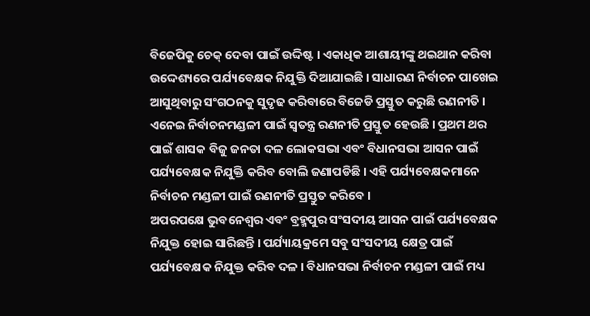ବିଜେପିକୁ ଚେକ୍ ଦେବା ପାଇଁ ଉଦ୍ଦିଷ୍ଟ । ଏକାଧିକ ଆଶାୟୀଙ୍କୁ ଥଇଥାନ କରିବା ଉଦ୍ଦେଶ୍ୟରେ ପର୍ଯ୍ୟବେକ୍ଷକ ନିଯୁକ୍ତି ଦିଆଯାଇଛି । ସାଧାରଣ ନିର୍ବାଚନ ପାଖେଇ ଆସୁଥିବାରୁ ସଂଗଠନକୁ ସୁଦୃଢ କରିବାରେ ବିଜେଡି ପ୍ରସ୍ତୁତ କରୁଛି ରଣନୀତି । ଏନେଇ ନିର୍ବାଚନମଣ୍ଡଳୀ ପାଇଁ ସ୍ବତନ୍ତ୍ର ରଣନୀତି ପ୍ରସ୍ତୁତ ହେଉଛି । ପ୍ରଥମ ଥର ପାଇଁ ଶାସକ ବିଜୁ ଜନତା ଦଳ ଲୋକସଭା ଏବଂ ବିଧାନସଭା ଆସନ ପାଇଁ ପର୍ଯ୍ୟବେକ୍ଷକ ନିଯୁକ୍ତି କରିବ ବୋଲି ଜଣାପଡିଛି । ଏହି ପର୍ଯ୍ୟବେକ୍ଷକମାନେ ନିର୍ବାଚନ ମଣ୍ଡଳୀ ପାଇଁ ରଣନୀତି ପ୍ରସ୍ତୁତ କରିବେ ।
ଅପରପକ୍ଷେ ଭୁବନେଶ୍ୱର ଏବଂ ବ୍ରହ୍ମପୁର ସଂସଦୀୟ ଆସନ ପାଇଁ ପର୍ଯ୍ୟବେକ୍ଷକ ନିଯୁକ୍ତ ହୋଇ ସାରିଛନ୍ତି । ପର୍ଯ୍ୟାୟକ୍ରମେ ସବୁ ସଂସଦୀୟ କ୍ଷେତ୍ର ପାଇଁ ପର୍ଯ୍ୟବେକ୍ଷକ ନିଯୁକ୍ତ କରିବ ଦଳ । ବିଧାନସଭା ନିର୍ବାଚନ ମଣ୍ଡଳୀ ପାଇଁ ମଧ୍ୟ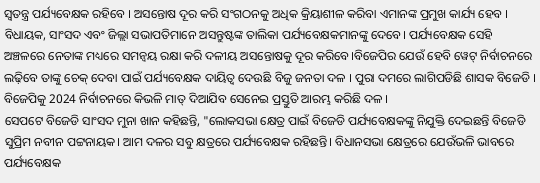ସ୍ବତନ୍ତ୍ର ପର୍ଯ୍ୟବେକ୍ଷକ ରହିବେ । ଅସନ୍ତୋଷ ଦୂର କରି ସଂଗଠନକୁ ଅଧିକ କ୍ରିୟାଶୀଳ କରିବା ଏମାନଙ୍କ ପ୍ରମୁଖ କାର୍ଯ୍ୟ ହେବ । ବିଧାୟକ, ସାଂସଦ ଏବଂ ଜିଲ୍ଲା ସଭାପତିମାନେ ଅସନ୍ତୁଷ୍ଟଙ୍କ ତାଲିକା ପର୍ଯ୍ୟବେକ୍ଷକମାନଙ୍କୁ ଦେବେ। ପର୍ଯ୍ୟବେକ୍ଷକ ସେହି ଅଞ୍ଚଳରେ ନେତାଙ୍କ ମଧ୍ୟରେ ସମନ୍ୱୟ ରକ୍ଷା କରି ଦଳୀୟ ଅସନ୍ତୋଷକୁ ଦୂର କରିବେ।ବିଜେପିର ଯେଉଁ ହେବି ୱେଟ୍ ନିର୍ବାଚନରେ ଲଢ଼ିବେ ତାଙ୍କୁ ଚେକ୍ ଦେବା ପାଇଁ ପର୍ଯ୍ୟବେକ୍ଷକ ଦାୟିତ୍ୱ ଦେଉଛି ବିଜୁ ଜନତା ଦଳ । ପୁରା ଦମରେ ଲାଗିପଡିଛି ଶାସକ ବିଜେଡି । ବିଜେପିକୁ 2024 ନିର୍ବାଚନରେ କିଭଳି ମାତ୍ ଦିଆଯିବ ସେନେଇ ପ୍ରସ୍ତୁତି ଆରମ୍ଭ କରିଛି ଦଳ ।
ସେପଟେ ବିଜେଡି ସାଂସଦ ମୁନା ଖାନ କହିଛନ୍ତି, "ଲୋକସଭା କ୍ଷେତ୍ର ପାଇଁ ବିଜେଡି ପର୍ଯ୍ୟବେକ୍ଷକଙ୍କୁ ନିଯୁକ୍ତି ଦେଇଛନ୍ତି ବିଜେଡି ସୁପ୍ରିମ ନବୀନ ପଟ୍ଟନାୟକ। ଆମ ଦଳର ସବୁ କ୍ଷତ୍ରରେ ପର୍ଯ୍ୟବେକ୍ଷକ ରହିଛନ୍ତି। ବିଧାନସଭା କ୍ଷେତ୍ରରେ ଯେଉଁଭଳି ଭାବରେ ପର୍ଯ୍ୟବେକ୍ଷକ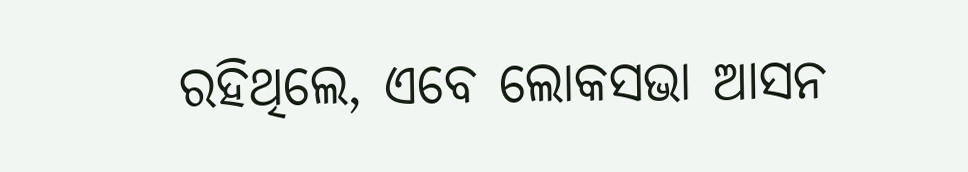ରହିଥିଲେ, ଏବେ ଲୋକସଭା ଆସନ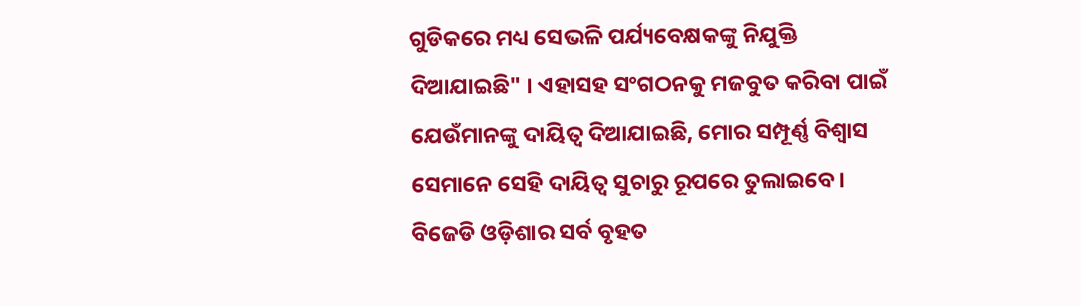ଗୁଡିକରେ ମଧ୍ୟ ସେଭଳି ପର୍ଯ୍ୟବେକ୍ଷକଙ୍କୁ ନିଯୁକ୍ତି ଦିଆଯାଇଛି" । ଏହାସହ ସଂଗଠନକୁ ମଜବୁତ କରିବା ପାଇଁ ଯେଉଁମାନଙ୍କୁ ଦାୟିତ୍ୱ ଦିଆଯାଇଛି, ମୋର ସମ୍ପୂର୍ଣ୍ଣ ବିଶ୍ୱାସ ସେମାନେ ସେହି ଦାୟିତ୍ୱ ସୁଚାରୁ ରୂପରେ ତୁଲାଇବେ। ବିଜେଡି ଓଡ଼ିଶାର ସର୍ବ ବୃହତ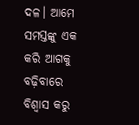ଦଳ। ଆମେ ସମସ୍ତଙ୍କୁ ଏକ କରି ଆଗକୁ ବଢ଼ିବାରେ ବିଶ୍ୱାସ କରୁ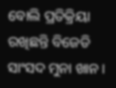ବୋଲି ପ୍ରତିକ୍ରିୟା ରଖିଛନ୍ତି ବିଜେଡି ସାଂସଦ ମୁନା ଖାନ।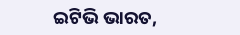ଇଟିଭି ଭାରତ,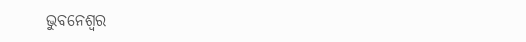ଭୁବନେଶ୍ବର